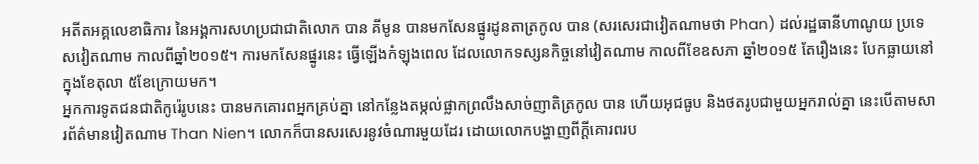អតីតអគ្គលេខាធិការ នៃអង្គការសហប្រជាជាតិលោក បាន គីមូន បានមកសែនផ្នូរដូនតាត្រកូល បាន (សរសេរជាវៀតណាមថា Phan) ដល់រដ្ឋធានីហាណូយ ប្រទេសវៀតណាម កាលពីឆ្នាំ២០១៥។ ការមកសែនផ្នូរនេះ ធ្វើឡើងកំឡុងពេល ដែលលោកទស្សនកិច្ចនៅវៀតណាម កាលពីខែឧសភា ឆ្នាំ២០១៥ តែរឿងនេះ បែកធ្លាយនៅក្នុងខែតុលា ៥ខែក្រោយមក។
អ្នកការទូតជនជាតិកូរ៉េរូបនេះ បានមកគោរពអ្នកគ្រប់គ្នា នៅកន្លែងតម្កល់ផ្លាកព្រលឹងសាច់ញាតិត្រកូល បាន ហើយអុជធូប និងថតរូបជាមួយអ្នករាល់គ្នា នេះបើតាមសារព័ត៌មានវៀតណាម Than Nien។ លោកក៏បានសរសេរនូវចំណារមួយដែរ ដោយលោកបង្ហាញពីក្ដីគោរពរប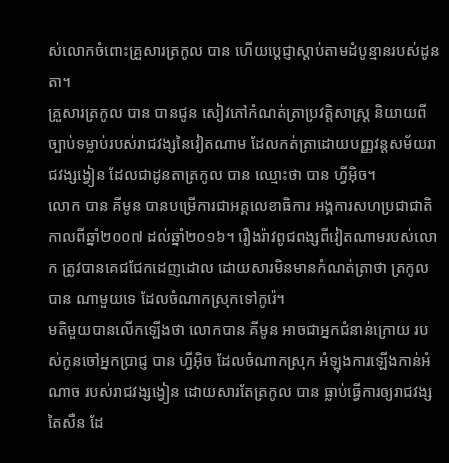ស់លោកចំពោះគ្រួសារត្រកូល បាន ហើយប្ដេជ្ញាស្ដាប់តាមដំបូន្មានរបស់ដូនតា។
គ្រួសារត្រកូល បាន បានជូន សៀវភៅកំណត់ត្រាប្រវត្តិសាស្ត្រ និយាយពីច្បាប់ទម្លាប់របស់រាជវង្សនៃវៀតណាម ដែលកត់ត្រាដោយបញ្ញវន្តសម័យរាជវង្សង្វៀន ដែលជាដូនតាត្រកូល បាន ឈ្មោះថា បាន ហ្វីអ៊ិច។
លោក បាន គីមូន បានបម្រើការជាអគ្គលេខាធិការ អង្គការសហប្រជាជាតិ កាលពីឆ្នាំ២០០៧ ដល់ឆ្នាំ២០១៦។ រឿងរ៉ាវពូជពង្សពីវៀតណាមរបស់លោក ត្រូវបានគេជជែកដេញដោល ដោយសារមិនមានកំណត់ត្រាថា ត្រកូល បាន ណាមួយទេ ដែលចំណាកស្រុកទៅកូរ៉េ។
មតិមួយបានលើកឡើងថា លោកបាន គីមូន អាចជាអ្នកជំនាន់ក្រោយ របស់កូនចៅអ្នកប្រាជ្ញ បាន ហ្វីអ៊ិច ដែលចំណាកស្រុក អំឡុងការឡើងកាន់អំណាច របស់រាជវង្សង្វៀន ដោយសារតែត្រកូល បាន ធ្លាប់ធ្វើការឲ្យរាជវង្សតៃសឺន ដែ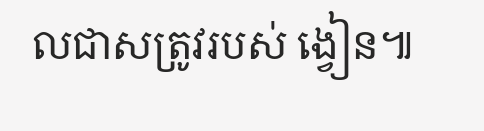លជាសត្រូវរបស់ ង្វៀន៕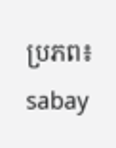ប្រភព៖ sabay